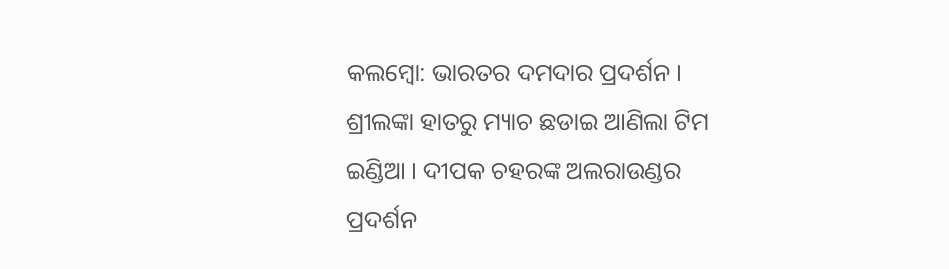କଲମ୍ବୋ: ଭାରତର ଦମଦାର ପ୍ରଦର୍ଶନ । ଶ୍ରୀଲଙ୍କା ହାତରୁ ମ୍ୟାଚ ଛଡାଇ ଆଣିଲା ଟିମ ଇଣ୍ଡିଆ । ଦୀପକ ଚହରଙ୍କ ଅଲରାଉଣ୍ଡର ପ୍ରଦର୍ଶନ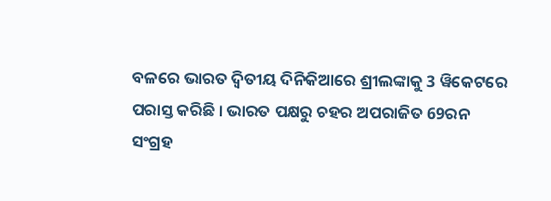ବଳରେ ଭାରତ ଦ୍ବିତୀୟ ଦିନିକିଆରେ ଶ୍ରୀଲଙ୍କାକୁ 3 ୱିକେଟରେ ପରାସ୍ତ କରିଛି । ଭାରତ ପକ୍ଷରୁ ଚହର ଅପରାଜିତ 69ରନ ସଂଗ୍ରହ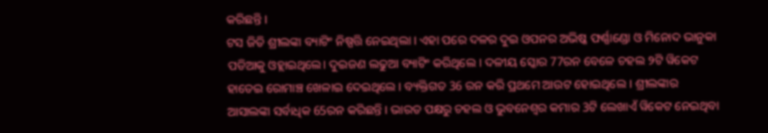କରିଛନ୍ତି ।
ଟସ ଜିତି ଶ୍ରୀଲଙ୍କା ବ୍ୟାଟିଂ ନିଷ୍ପତ୍ତି ନେଇଥିଲା । ଏହା ପରେ ଦଳର ଦୁଇ ଓପନର ଅଭିଷ୍କ ଫର୍ଣ୍ଣାଣ୍ଡୋ ଓ ମିନୋଦ ଭାନୁକା ପଡିଆକୁ ଓହ୍ଲାଇଥିଲେ। ଦୁଇଜଣ ଲଢୁଆ ବ୍ୟାଟିଂ କରିଥିଲେ । ଦଳୀୟ ସ୍କୋର 77ରନ ବେଳେ ଚହଲ ୨ଟି ୱିକେଟ ହାତେଇ ରୋମାଞ୍ଚ ଖେଳାଇ ଦେଇଥିଲେ । ବ୍ୟକ୍ତିଗତ 36 ରନ କରି ପ୍ରଥମେ ଆଉଟ ହୋଇଥିଲେ । ଶ୍ରୀଲଙ୍କାର ଆସାଲଙ୍କା ସର୍ବାଧିକ 65ରନ କରିଛନ୍ତି । ଭାରତ ପକ୍ଷରୁ ଚହଲ ଓ ଭୁବନେଶ୍ବର କମାର 3ଟି ଲେଖାଏଁ ୱିକେଟ ନେଇଥିବା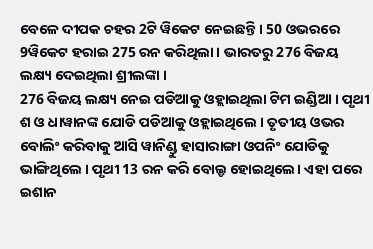ବେଳେ ଦୀପକ ଚହର 2ଟି ୱିକେଟ ନେଇଛନ୍ତି । 50 ଓଭରରେ 9ୱିକେଟ ହରାଇ 275 ରନ କରିଥିଲା । ଭାରତରୁ 276 ବିଜୟ ଲକ୍ଷ୍ୟ ଦେଇଥିଲା ଶ୍ରୀଲଙ୍କା ।
276 ବିଜୟ ଲକ୍ଷ୍ୟ ନେଇ ପଡିଆକୁ ଓହ୍ଲାଇଥିଲା ଟିମ ଇଣ୍ଡିଆ । ପୃଥୀ ଶ ଓ ଧାୱାନଙ୍କ ଯୋଡି ପଡିଆକୁ ଓହ୍ଲାଇଥିଲେ । ତୃତୀୟ ଓଭର ବୋଲିଂ କରିବାକୁ ଆସି ୱାନିଣ୍ଡୁ ହାସାରାଙ୍ଗା ଓପନିଂ ଯୋଡିକୁ ଭାଙ୍ଗିଥିଲେ । ପୃଥୀ 13 ରନ କରି ବୋଲ୍ଡ ହୋଇଥିଲେ। ଏହା ପରେ ଇଶାନ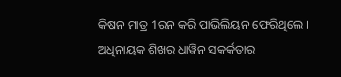କିଷନ ମାତ୍ର 1ରନ କରି ପାଭିଲିୟନ ଫେରିଥିଲେ । ଅଧିନାୟକ ଶିଖର ଧାୱିନ ସକର୍କତାର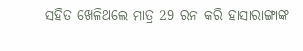ସହିତ ଖେଳିଥଲେ ମାତ୍ର 29 ରନ କରି ହାସାରାଙ୍ଗାଙ୍କ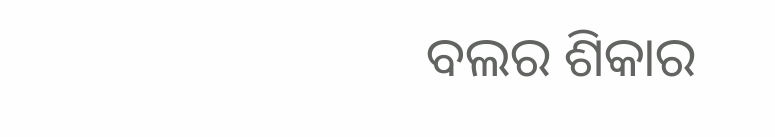ବଲର ଶିକାର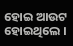ହୋଇ ଆଉଟ ହୋଇଥିଲେ ।